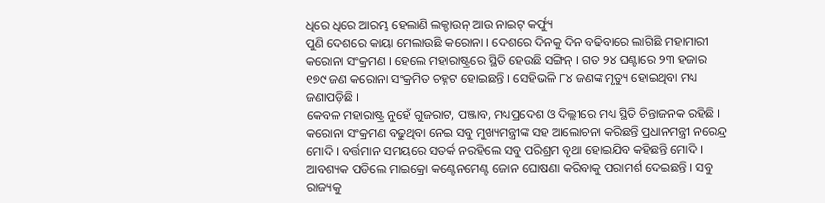ଧିରେ ଧିରେ ଆରମ୍ଭ ହେଲାଣି ଲକ୍ଡାଉନ୍ ଆଉ ନାଇଟ୍ କର୍ଫ୍ୟୁ
ପୁଣି ଦେଶରେ କାୟା ମେଲାଉଛି କରୋନା । ଦେଶରେ ଦିନକୁ ଦିନ ବଢିବାରେ ଲାଗିଛି ମହାମାରୀ କରୋନା ସଂକ୍ରମଣ । ହେଲେ ମହାରାଷ୍ଟ୍ରରେ ସ୍ଥିତି ହେଉଛି ସଙ୍ଗିନ୍ । ଗତ ୨୪ ଘଣ୍ଟାରେ ୨୩ ହଜାର ୧୭୯ ଜଣ କରୋନା ସଂକ୍ରମିତ ଚହ୍ନଟ ହୋଇଛନ୍ତି । ସେହିଭଳି ୮୪ ଜଣଙ୍କ ମୃତ୍ୟୁ ହୋଇଥିବା ମଧ୍ୟ ଜଣାପଡ଼ିଛି ।
କେବଳ ମହାରାଷ୍ଟ୍ର ନୁହେଁ ଗୁଜରାଟ, ପଞ୍ଜାବ, ମଧ୍ୟପ୍ରଦେଶ ଓ ଦିଲ୍ଲୀରେ ମଧ୍ୟ ସ୍ଥିତି ଚିନ୍ତାଜନକ ରହିଛି । କରୋନା ସଂକ୍ରମଣ ବଢୁଥିବା ନେଇ ସବୁ ମୁଖ୍ୟମନ୍ତ୍ରୀଙ୍କ ସହ ଆଲୋଚନା କରିଛନ୍ତି ପ୍ରଧାନମନ୍ତ୍ରୀ ନରେନ୍ଦ୍ର ମୋଦି । ବର୍ତ୍ତମାନ ସମୟରେ ସତର୍କ ନରହିଲେ ସବୁ ପରିଶ୍ରମ ବୃଥା ହୋଇଯିବ କହିଛନ୍ତି ମୋଦି । ଆବଶ୍ୟକ ପଡିଲେ ମାଇକ୍ରୋ କଣ୍ଟେନମେଣ୍ଟ ଜୋନ ଘୋଷଣା କରିବାକୁ ପରାମର୍ଶ ଦେଇଛନ୍ତି । ସବୁ ରାଜ୍ୟକୁ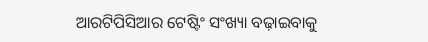ଆରଟିପିସିଆର ଟେଷ୍ଟିଂ ସଂଖ୍ୟା ବଢ଼ାଇବାକୁ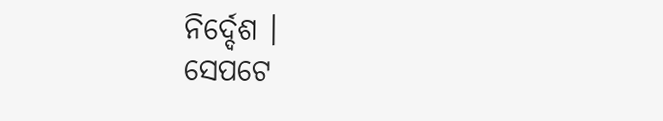ନିର୍ଦ୍ଦେଶ ।
ସେପଟେ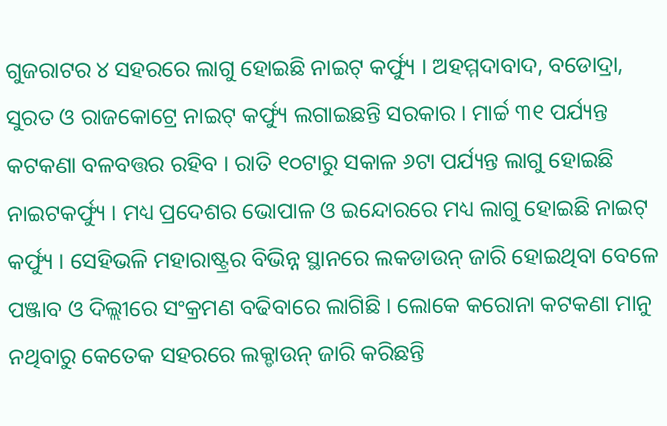ଗୁଜରାଟର ୪ ସହରରେ ଲାଗୁ ହୋଇଛି ନାଇଟ୍ କର୍ଫ୍ୟୁ । ଅହମ୍ମଦାବାଦ, ବଡୋଦ୍ରା, ସୁରତ ଓ ରାଜକୋଟ୍ରେ ନାଇଟ୍ କର୍ଫ୍ୟୁ ଲଗାଇଛନ୍ତି ସରକାର । ମାର୍ଚ୍ଚ ୩୧ ପର୍ଯ୍ୟନ୍ତ କଟକଣା ବଳବତ୍ତର ରହିବ । ରାତି ୧୦ଟାରୁ ସକାଳ ୬ଟା ପର୍ଯ୍ୟନ୍ତ ଲାଗୁ ହୋଇଛି ନାଇଟକର୍ଫ୍ୟୁ । ମଧ୍ୟ ପ୍ରଦେଶର ଭୋପାଳ ଓ ଇନ୍ଦୋରରେ ମଧ୍ୟ ଲାଗୁ ହୋଇଛି ନାଇଟ୍ କର୍ଫ୍ୟୁ । ସେହିଭଳି ମହାରାଷ୍ଟ୍ରର ବିଭିନ୍ନ ସ୍ଥାନରେ ଲକଡାଉନ୍ ଜାରି ହୋଇଥିବା ବେଳେ ପଞ୍ଜାବ ଓ ଦିଲ୍ଲୀରେ ସଂକ୍ରମଣ ବଢିବାରେ ଲାଗିଛି । ଲୋକେ କରୋନା କଟକଣା ମାନୁ ନଥିବାରୁ କେତେକ ସହରରେ ଲକ୍ଡାଉନ୍ ଜାରି କରିଛନ୍ତି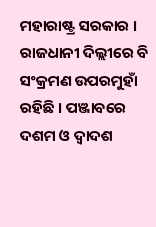ମହାରାଷ୍ଟ୍ର ସରକାର । ରାଜଧାନୀ ଦିଲ୍ଲୀରେ ବି ସଂକ୍ରମଣ ଉପରମୁହାଁ ରହିଛି । ପଞ୍ଜାବରେ ଦଶମ ଓ ଦ୍ୱାଦଶ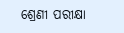ଶ୍ରେଣୀ ପରୀକ୍ଷା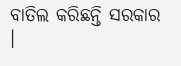ବାତିଲ କରିଛନ୍ତି ସରକାର ।